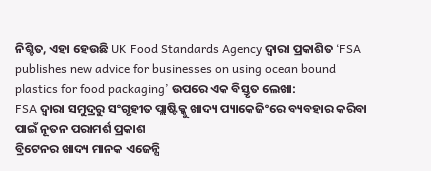ନିଶ୍ଚିତ, ଏହା ହେଉଛି UK Food Standards Agency ଦ୍ୱାରା ପ୍ରକାଶିତ ‘FSA publishes new advice for businesses on using ocean bound plastics for food packaging’ ଉପରେ ଏକ ବିସ୍ତୃତ ଲେଖା:
FSA ଦ୍ୱାରା ସମୁଦ୍ରରୁ ସଂଗୃହୀତ ପ୍ଲାଷ୍ଟିକ୍କୁ ଖାଦ୍ୟ ପ୍ୟାକେଜିଂରେ ବ୍ୟବହାର କରିବା ପାଇଁ ନୂତନ ପରାମର୍ଶ ପ୍ରକାଶ
ବ୍ରିଟେନର ଖାଦ୍ୟ ମାନକ ଏଜେନ୍ସି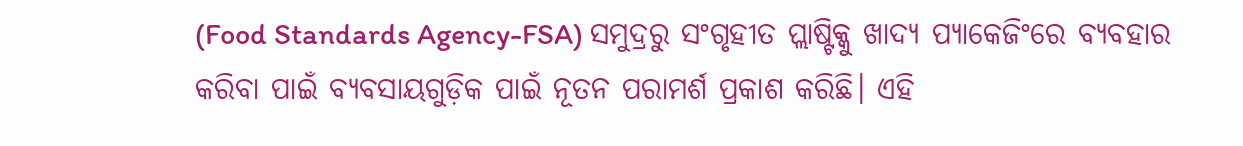(Food Standards Agency-FSA) ସମୁଦ୍ରରୁ ସଂଗୃହୀତ ପ୍ଲାଷ୍ଟିକ୍କୁ ଖାଦ୍ୟ ପ୍ୟାକେଜିଂରେ ବ୍ୟବହାର କରିବା ପାଇଁ ବ୍ୟବସାୟଗୁଡ଼ିକ ପାଇଁ ନୂତନ ପରାମର୍ଶ ପ୍ରକାଶ କରିଛି। ଏହି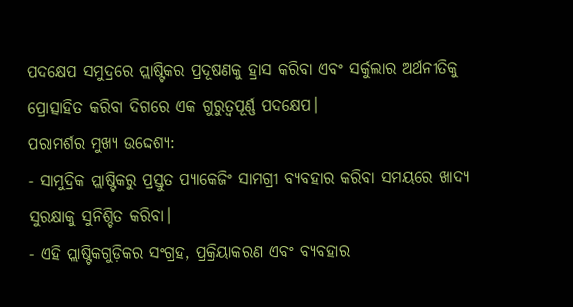ପଦକ୍ଷେପ ସମୁଦ୍ରରେ ପ୍ଲାଷ୍ଟିକର ପ୍ରଦୂଷଣକୁ ହ୍ରାସ କରିବା ଏବଂ ସର୍କୁଲାର ଅର୍ଥନୀତିକୁ ପ୍ରୋତ୍ସାହିତ କରିବା ଦିଗରେ ଏକ ଗୁରୁତ୍ୱପୂର୍ଣ୍ଣ ପଦକ୍ଷେପ।
ପରାମର୍ଶର ମୁଖ୍ୟ ଉଦ୍ଦେଶ୍ୟ:
- ସାମୁଦ୍ରିକ ପ୍ଲାଷ୍ଟିକରୁ ପ୍ରସ୍ତୁତ ପ୍ୟାକେଜିଂ ସାମଗ୍ରୀ ବ୍ୟବହାର କରିବା ସମୟରେ ଖାଦ୍ୟ ସୁରକ୍ଷାକୁ ସୁନିଶ୍ଚିତ କରିବା।
- ଏହି ପ୍ଲାଷ୍ଟିକଗୁଡ଼ିକର ସଂଗ୍ରହ, ପ୍ରକ୍ରିୟାକରଣ ଏବଂ ବ୍ୟବହାର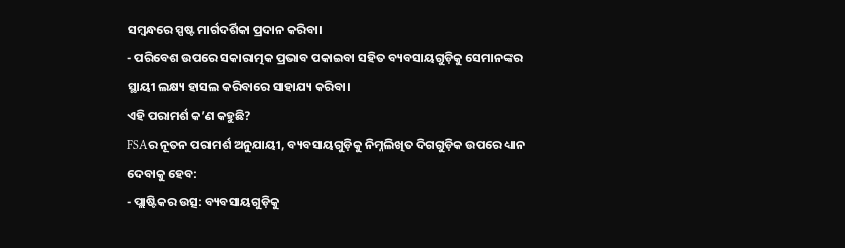ସମ୍ବନ୍ଧରେ ସ୍ପଷ୍ଟ ମାର୍ଗଦର୍ଶିକା ପ୍ରଦାନ କରିବା।
- ପରିବେଶ ଉପରେ ସକାରାତ୍ମକ ପ୍ରଭାବ ପକାଇବା ସହିତ ବ୍ୟବସାୟଗୁଡ଼ିକୁ ସେମାନଙ୍କର ସ୍ଥାୟୀ ଲକ୍ଷ୍ୟ ହାସଲ କରିବାରେ ସାହାଯ୍ୟ କରିବା।
ଏହି ପରାମର୍ଶ କ’ଣ କହୁଛି?
FSAର ନୂତନ ପରାମର୍ଶ ଅନୁଯାୟୀ, ବ୍ୟବସାୟଗୁଡ଼ିକୁ ନିମ୍ନଲିଖିତ ଦିଗଗୁଡ଼ିକ ଉପରେ ଧ୍ୟାନ ଦେବାକୁ ହେବ:
- ପ୍ଲାଷ୍ଟିକର ଉତ୍ସ: ବ୍ୟବସାୟଗୁଡ଼ିକୁ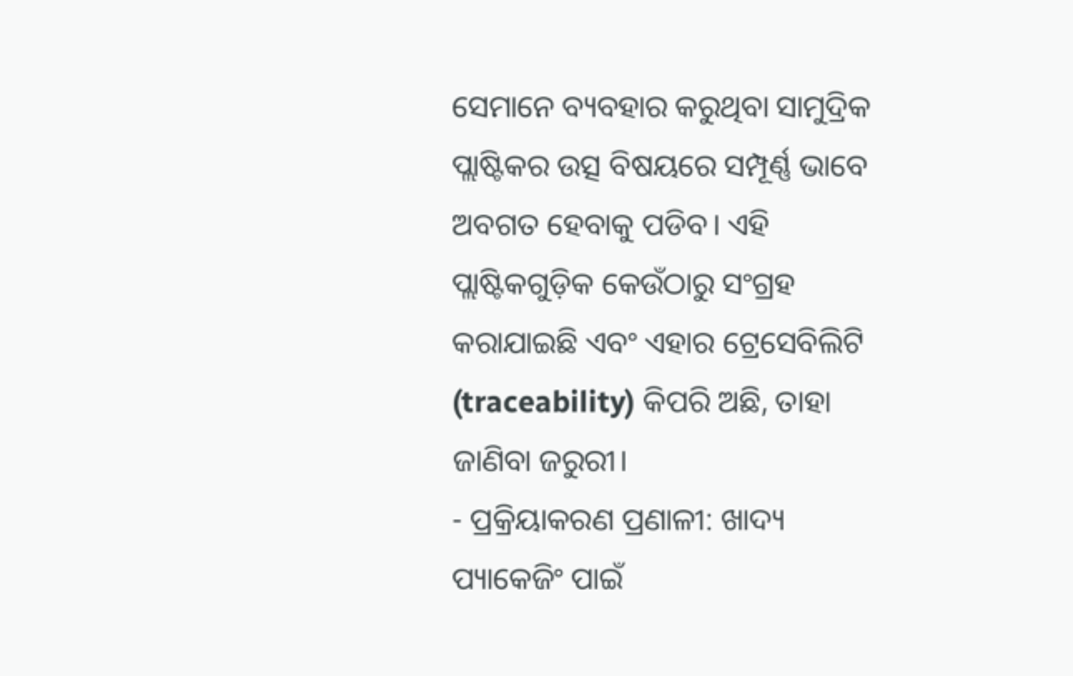ସେମାନେ ବ୍ୟବହାର କରୁଥିବା ସାମୁଦ୍ରିକ ପ୍ଲାଷ୍ଟିକର ଉତ୍ସ ବିଷୟରେ ସମ୍ପୂର୍ଣ୍ଣ ଭାବେ ଅବଗତ ହେବାକୁ ପଡିବ। ଏହି ପ୍ଲାଷ୍ଟିକଗୁଡ଼ିକ କେଉଁଠାରୁ ସଂଗ୍ରହ କରାଯାଇଛି ଏବଂ ଏହାର ଟ୍ରେସେବିଲିଟି (traceability) କିପରି ଅଛି, ତାହା ଜାଣିବା ଜରୁରୀ।
- ପ୍ରକ୍ରିୟାକରଣ ପ୍ରଣାଳୀ: ଖାଦ୍ୟ ପ୍ୟାକେଜିଂ ପାଇଁ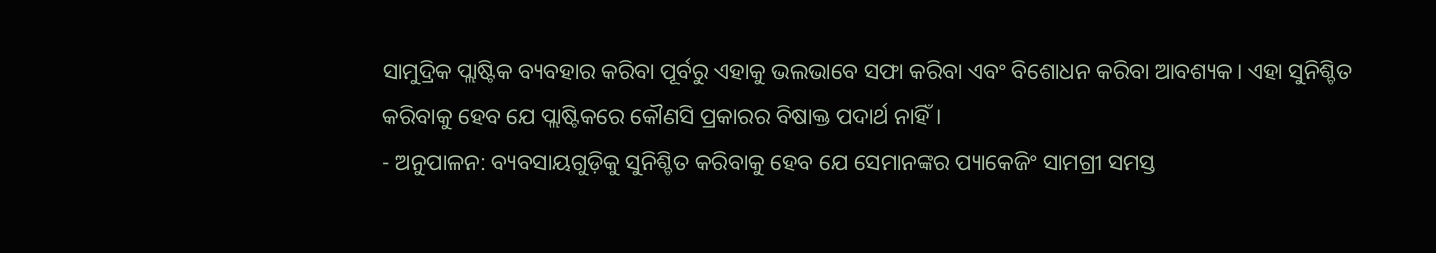ସାମୁଦ୍ରିକ ପ୍ଲାଷ୍ଟିକ ବ୍ୟବହାର କରିବା ପୂର୍ବରୁ ଏହାକୁ ଭଲଭାବେ ସଫା କରିବା ଏବଂ ବିଶୋଧନ କରିବା ଆବଶ୍ୟକ। ଏହା ସୁନିଶ୍ଚିତ କରିବାକୁ ହେବ ଯେ ପ୍ଲାଷ୍ଟିକରେ କୌଣସି ପ୍ରକାରର ବିଷାକ୍ତ ପଦାର୍ଥ ନାହିଁ।
- ଅନୁପାଳନ: ବ୍ୟବସାୟଗୁଡ଼ିକୁ ସୁନିଶ୍ଚିତ କରିବାକୁ ହେବ ଯେ ସେମାନଙ୍କର ପ୍ୟାକେଜିଂ ସାମଗ୍ରୀ ସମସ୍ତ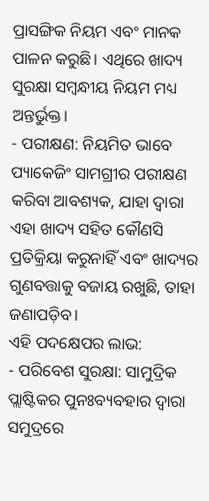ପ୍ରାସଙ୍ଗିକ ନିୟମ ଏବଂ ମାନକ ପାଳନ କରୁଛି। ଏଥିରେ ଖାଦ୍ୟ ସୁରକ୍ଷା ସମ୍ବନ୍ଧୀୟ ନିୟମ ମଧ୍ୟ ଅନ୍ତର୍ଭୁକ୍ତ।
- ପରୀକ୍ଷଣ: ନିୟମିତ ଭାବେ ପ୍ୟାକେଜିଂ ସାମଗ୍ରୀର ପରୀକ୍ଷଣ କରିବା ଆବଶ୍ୟକ, ଯାହା ଦ୍ୱାରା ଏହା ଖାଦ୍ୟ ସହିତ କୌଣସି ପ୍ରତିକ୍ରିୟା କରୁନାହିଁ ଏବଂ ଖାଦ୍ୟର ଗୁଣବତ୍ତାକୁ ବଜାୟ ରଖୁଛି, ତାହା ଜଣାପଡ଼ିବ।
ଏହି ପଦକ୍ଷେପର ଲାଭ:
- ପରିବେଶ ସୁରକ୍ଷା: ସାମୁଦ୍ରିକ ପ୍ଲାଷ୍ଟିକର ପୁନଃବ୍ୟବହାର ଦ୍ୱାରା ସମୁଦ୍ରରେ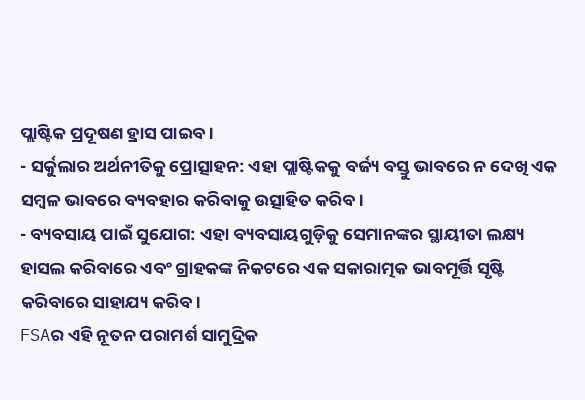ପ୍ଲାଷ୍ଟିକ ପ୍ରଦୂଷଣ ହ୍ରାସ ପାଇବ।
- ସର୍କୁଲାର ଅର୍ଥନୀତିକୁ ପ୍ରୋତ୍ସାହନ: ଏହା ପ୍ଲାଷ୍ଟିକକୁ ବର୍ଜ୍ୟ ବସ୍ତୁ ଭାବରେ ନ ଦେଖି ଏକ ସମ୍ବଳ ଭାବରେ ବ୍ୟବହାର କରିବାକୁ ଉତ୍ସାହିତ କରିବ।
- ବ୍ୟବସାୟ ପାଇଁ ସୁଯୋଗ: ଏହା ବ୍ୟବସାୟଗୁଡ଼ିକୁ ସେମାନଙ୍କର ସ୍ଥାୟୀତା ଲକ୍ଷ୍ୟ ହାସଲ କରିବାରେ ଏବଂ ଗ୍ରାହକଙ୍କ ନିକଟରେ ଏକ ସକାରାତ୍ମକ ଭାବମୂର୍ତ୍ତି ସୃଷ୍ଟି କରିବାରେ ସାହାଯ୍ୟ କରିବ।
FSAର ଏହି ନୂତନ ପରାମର୍ଶ ସାମୁଦ୍ରିକ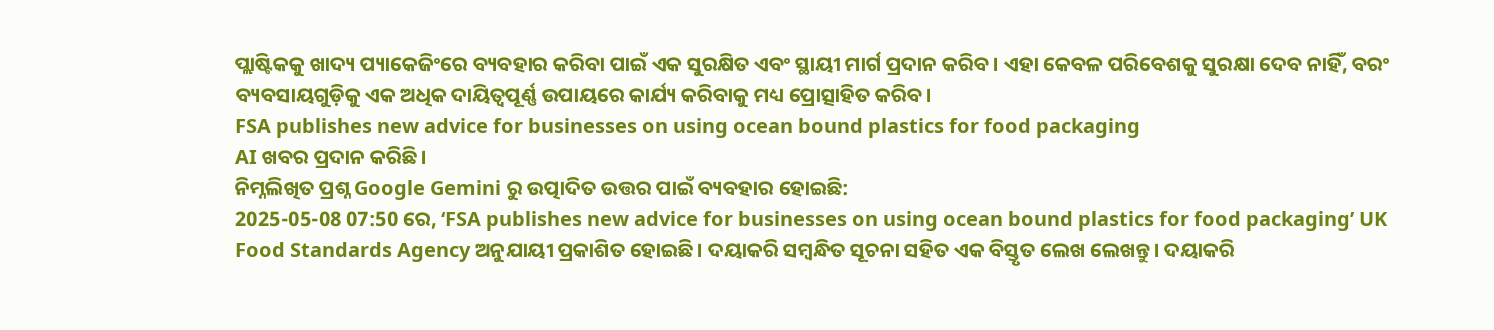ପ୍ଲାଷ୍ଟିକକୁ ଖାଦ୍ୟ ପ୍ୟାକେଜିଂରେ ବ୍ୟବହାର କରିବା ପାଇଁ ଏକ ସୁରକ୍ଷିତ ଏବଂ ସ୍ଥାୟୀ ମାର୍ଗ ପ୍ରଦାନ କରିବ। ଏହା କେବଳ ପରିବେଶକୁ ସୁରକ୍ଷା ଦେବ ନାହିଁ, ବରଂ ବ୍ୟବସାୟଗୁଡ଼ିକୁ ଏକ ଅଧିକ ଦାୟିତ୍ୱପୂର୍ଣ୍ଣ ଉପାୟରେ କାର୍ଯ୍ୟ କରିବାକୁ ମଧ୍ୟ ପ୍ରୋତ୍ସାହିତ କରିବ।
FSA publishes new advice for businesses on using ocean bound plastics for food packaging
AI ଖବର ପ୍ରଦାନ କରିଛି।
ନିମ୍ନଲିଖିତ ପ୍ରଶ୍ନ Google Gemini ରୁ ଉତ୍ପାଦିତ ଉତ୍ତର ପାଇଁ ବ୍ୟବହାର ହୋଇଛି:
2025-05-08 07:50 ରେ, ‘FSA publishes new advice for businesses on using ocean bound plastics for food packaging’ UK Food Standards Agency ଅନୁଯାୟୀ ପ୍ରକାଶିତ ହୋଇଛି। ଦୟାକରି ସମ୍ବନ୍ଧିତ ସୂଚନା ସହିତ ଏକ ବିସ୍ତୃତ ଲେଖ ଲେଖନ୍ତୁ। ଦୟାକରି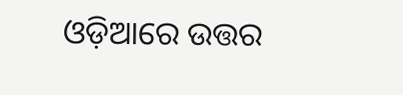ଓଡ଼ିଆରେ ଉତ୍ତର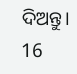ଦିଅନ୍ତୁ।
16